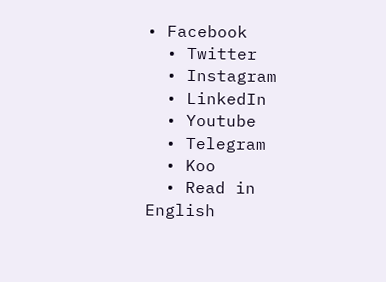• Facebook
  • Twitter
  • Instagram
  • LinkedIn
  • Youtube
  • Telegram
  • Koo
  • Read in English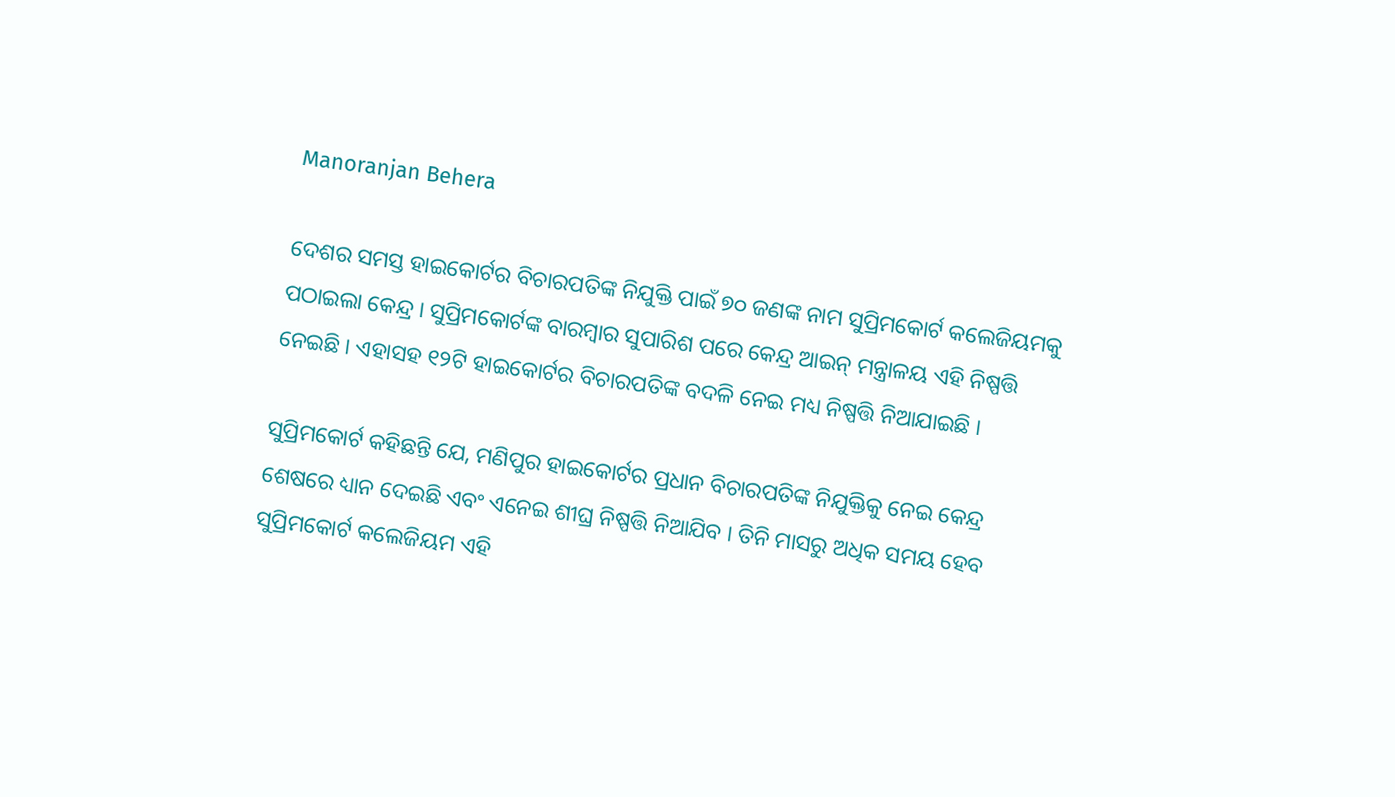Manoranjan Behera

ଦେଶର ସମସ୍ତ ହାଇକୋର୍ଟର ବିଚାରପତିଙ୍କ ନିଯୁକ୍ତି ପାଇଁ ୭୦ ଜଣଙ୍କ ନାମ ସୁପ୍ରିମକୋର୍ଟ କଲେଜିୟମକୁ ପଠାଇଲା କେନ୍ଦ୍ର । ସୁପ୍ରିମକୋର୍ଟଙ୍କ ବାରମ୍ବାର ସୁପାରିଶ ପରେ କେନ୍ଦ୍ର ଆଇନ୍‌ ମନ୍ତ୍ରାଳୟ ଏହି ନିଷ୍ପତ୍ତି ନେଇଛି । ଏହାସହ ୧୨ଟି ହାଇକୋର୍ଟର ବିଚାରପତିଙ୍କ ବଦଳି ନେଇ ମଧ୍ୟ ନିଷ୍ପତ୍ତି ନିଆଯାଇଛି ।

ସୁପ୍ରିମକୋର୍ଟ କହିଛନ୍ତି ଯେ, ମଣିପୁର ହାଇକୋର୍ଟର ପ୍ରଧାନ ବିଚାରପତିଙ୍କ ନିଯୁକ୍ତିକୁ ନେଇ କେନ୍ଦ୍ର ଶେଷରେ ଧ୍ୟାନ ଦେଇଛି ଏବଂ ଏନେଇ ଶୀଘ୍ର ନିଷ୍ପତ୍ତି ନିଆଯିବ । ତିନି ମାସରୁ ଅଧିକ ସମୟ ହେବ ସୁପ୍ରିମକୋର୍ଟ କଲେଜିୟମ ଏହି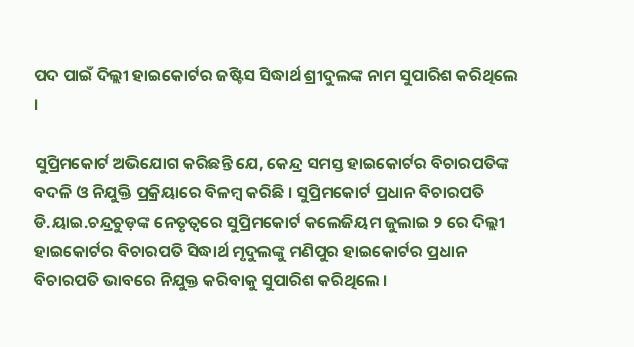ପଦ ପାଇଁ ଦିଲ୍ଲୀ ହାଇକୋର୍ଟର ଜଷ୍ଟିସ ସିଦ୍ଧାର୍ଥ ଶ୍ରୀଦୁଲଙ୍କ ନାମ ସୁପାରିଶ କରିଥିଲେ ।

ସୁପ୍ରିମକୋର୍ଟ ଅଭିଯୋଗ କରିଛନ୍ତି ଯେ, କେନ୍ଦ୍ର ସମସ୍ତ ହାଇକୋର୍ଟର ବିଚାରପତିଙ୍କ ବଦଳି ଓ ନିଯୁକ୍ତି ପ୍ରକ୍ରିୟାରେ ବିଳମ୍ବ କରିଛି । ସୁପ୍ରିମକୋର୍ଟ ପ୍ରଧାନ ବିଚାରପତି ଡି.ୟାଇ.ଚନ୍ଦ୍ରଚୁଡ଼ଙ୍କ ନେତୃତ୍ୱରେ ସୁପ୍ରିମକୋର୍ଟ କଲେଜିୟମ ଜୁଲାଇ ୨ ରେ ଦିଲ୍ଲୀ ହାଇକୋର୍ଟର ବିଚାରପତି ସିଦ୍ଧାର୍ଥ ମୃଦୁଲଙ୍କୁ ମଣିପୁର ହାଇକୋର୍ଟର ପ୍ରଧାନ ବିଚାରପତି ଭାବରେ ନିଯୁକ୍ତ କରିବାକୁ ସୁପାରିଶ କରିଥିଲେ ।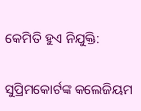କେମିତି ହୁଏ ନିଯୁକ୍ତି:

ସୁପ୍ରିମକୋର୍ଟଙ୍କ କଲେଜିୟମ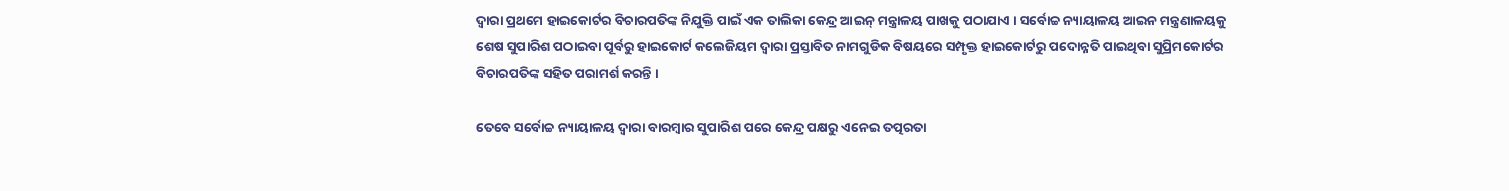ଦ୍ୱାରା ପ୍ରଥମେ ହାଇକୋର୍ଟର ବିଚାରପତିଙ୍କ ନିଯୁକ୍ତି ପାଇଁ ଏକ ତାଲିକା କେନ୍ଦ୍ର ଆଇନ୍‌ ମନ୍ତ୍ରାଳୟ ପାଖକୁ ପଠାଯାଏ । ସର୍ବୋଚ୍ଚ ନ୍ୟାୟାଳୟ ଆଇନ ମନ୍ତ୍ରଣାଳୟକୁ ଶେଷ ସୁପାରିଶ ପଠାଇବା ପୂର୍ବରୁ ହାଇକୋର୍ଟ କଲେଜିୟମ ଦ୍ୱାରା ପ୍ରସ୍ତାବିତ ନାମଗୁଡିକ ବିଷୟରେ ସମ୍ପୃକ୍ତ ହାଇକୋର୍ଟରୁ ପଦୋନ୍ନତି ପାଇଥିବା ସୁପ୍ରିମକୋର୍ଟର ବିଚାରପତିଙ୍କ ସହିତ ପରାମର୍ଶ କରନ୍ତି ।

ତେବେ ସର୍ବୋଚ୍ଚ ନ୍ୟାୟାଳୟ ଦ୍ୱାରା ବାରମ୍ବାର ସୁପାରିଶ ପରେ କେନ୍ଦ୍ର ପକ୍ଷରୁ ଏନେଇ ତତ୍ପରତା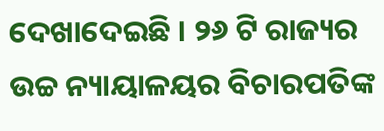ଦେଖାଦେଇଛି । ୨୬ ଟି ରାଜ୍ୟର ଉଚ୍ଚ ନ୍ୟାୟାଳୟର ବିଚାରପତିଙ୍କ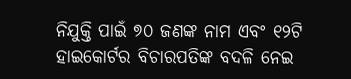ନିଯୁକ୍ତି ପାଇଁ ୭୦ ଜଣଙ୍କ ନାମ ଏବଂ ୧୨ଟି ହାଇକୋର୍ଟର ବିଚାରପତିଙ୍କ ବଦଳି ନେଇ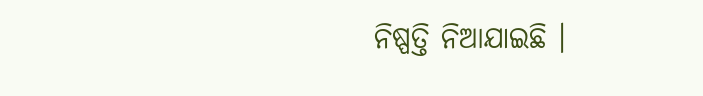ନିଷ୍ପତ୍ତି ନିଆଯାଇଛି ।